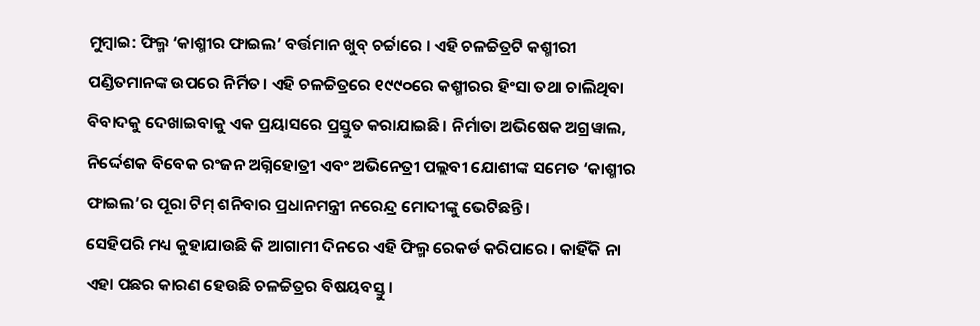ମୁମ୍ବାଇ: ଫିଲ୍ମ ‘କାଶ୍ମୀର ଫାଇଲ’ ବର୍ତ୍ତମାନ ଖୁବ୍ ଚର୍ଚ୍ଚାରେ । ଏହି ଚଳଚ୍ଚିତ୍ରଟି କଶ୍ମୀରୀ ପଣ୍ଡିତମାନଙ୍କ ଉପରେ ନିର୍ମିତ। ଏହି ଚଳଚ୍ଚିତ୍ରରେ ୧୯୯୦ରେ କଶ୍ମୀରର ହିଂସା ତଥା ଚାଲିଥିବା ବିବାଦକୁ ଦେଖାଇବାକୁ ଏକ ପ୍ରୟାସରେ ପ୍ରସ୍ତୁତ କରାଯାଇଛି। ନିର୍ମାତା ଅଭିଷେକ ଅଗ୍ରୱାଲ, ନିର୍ଦ୍ଦେଶକ ବିବେକ ରଂଜନ ଅଗ୍ନିହୋତ୍ରୀ ଏବଂ ଅଭିନେତ୍ରୀ ପଲ୍ଲବୀ ଯୋଶୀଙ୍କ ସମେତ ‘କାଶ୍ମୀର ଫାଇଲ’ର ପୂରା ଟିମ୍ ଶନିବାର ପ୍ରଧାନମନ୍ତ୍ରୀ ନରେନ୍ଦ୍ର ମୋଦୀଙ୍କୁ ଭେଟିଛନ୍ତି।
ସେହିପରି ମଧ୍ୟ କୁହାଯାଉଛି କି ଆଗାମୀ ଦିନରେ ଏହି ଫିଲ୍ମ ରେକର୍ଡ କରିପାରେ । କାହିଁକି ନା ଏହା ପଛର କାରଣ ହେଉଛି ଚଳଚ୍ଚିତ୍ରର ବିଷୟବସ୍ତୁ।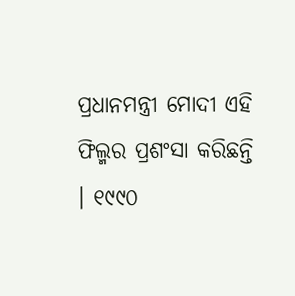ପ୍ରଧାନମନ୍ତ୍ରୀ ମୋଦୀ ଏହି ଫିଲ୍ମର ପ୍ରଶଂସା କରିଛନ୍ତି । ୧୯୯୦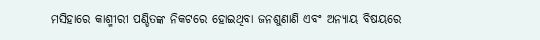ମସିହାରେ କାଶ୍ମୀରୀ ପଣ୍ଡିତଙ୍କ ନିକଟରେ ହୋଇଥିବା ଜନଶୁଣାଣି ଏବଂ ଅନ୍ୟାୟ ବିଷୟରେ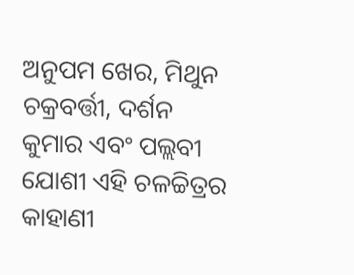ଅନୁପମ ଖେର, ମିଥୁନ ଚକ୍ରବର୍ତ୍ତୀ, ଦର୍ଶନ କୁମାର ଏବଂ ପଲ୍ଲବୀ ଯୋଶୀ ଏହି ଚଳଚ୍ଚିତ୍ରର କାହାଣୀ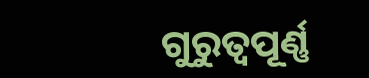ଗୁରୁତ୍ୱପୂର୍ଣ୍ଣ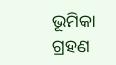ଭୂମିକା ଗ୍ରହଣ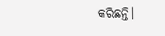କରିଛନ୍ତି।